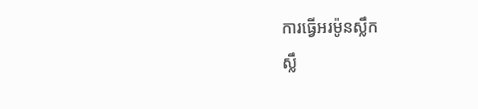ការធ្វើអរម៉ូនស្លឹក
ស្លឹ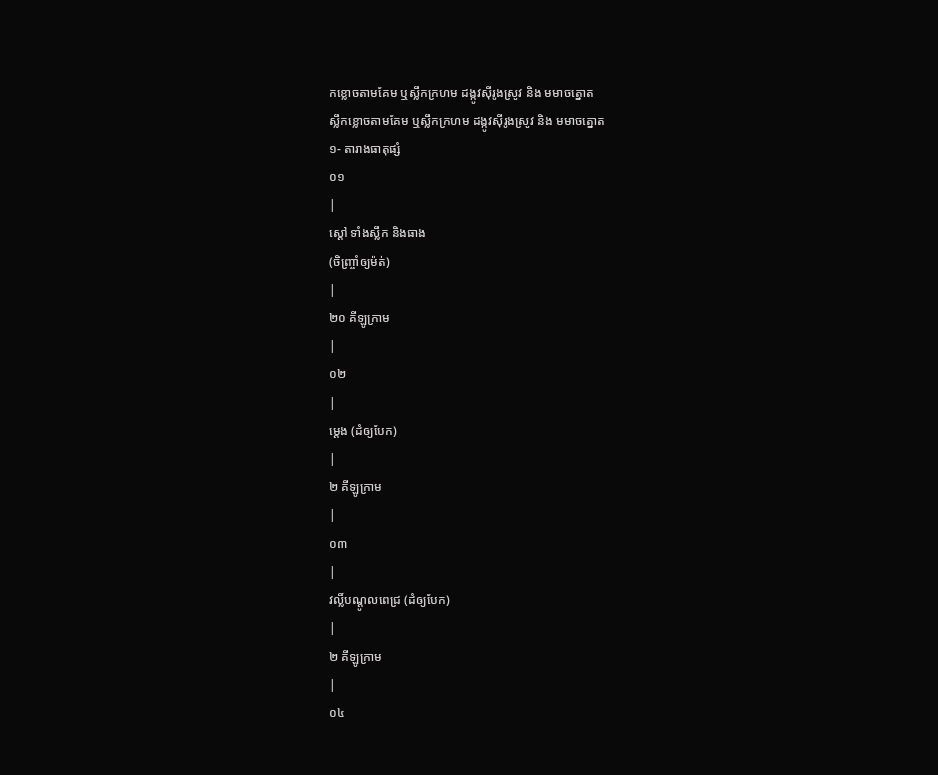កខ្លោចតាមគែម ឬស្លឹកក្រហម ដង្កូវស៊ីរូងស្រូវ និង មមាចត្នោត
ស្លឹកខ្លោចតាមគែម ឬស្លឹកក្រហម ដង្កូវស៊ីរូងស្រូវ និង មមាចត្នោត
១- តារាងធាតុផ្សំ
០១
|
ស្ដៅ ទាំងស្លឹក និងធាង
(ចិញ្ច្រាំឲ្យម៉ត់)
|
២០ គីឡូក្រាម
|
០២
|
ម្ដេង (ដំឲ្យបែក)
|
២ គីឡូក្រាម
|
០៣
|
វល្លិ៍បណ្ដូលពេជ្រ (ដំឲ្យបែក)
|
២ គីឡូក្រាម
|
០៤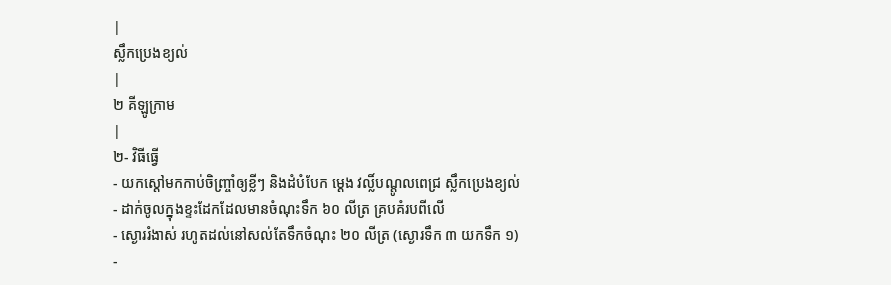|
ស្លឹកប្រេងខ្យល់
|
២ គីឡូក្រាម
|
២- វិធីធ្វើ
- យកស្ដៅមកកាប់ចិញ្ច្រាំឲ្យខ្លីៗ និងដំបំបែក ម្ដេង វល្លិ៍បណ្ដូលពេជ្រ ស្លឹកប្រេងខ្យល់
- ដាក់ចូលក្នុងខ្ទះដែកដែលមានចំណុះទឹក ៦០ លីត្រ គ្របគំរបពីលើ
- ស្ងោររំងាស់ រហូតដល់នៅសល់តែទឹកចំណុះ ២០ លីត្រ (ស្ងោរទឹក ៣ យកទឹក ១)
-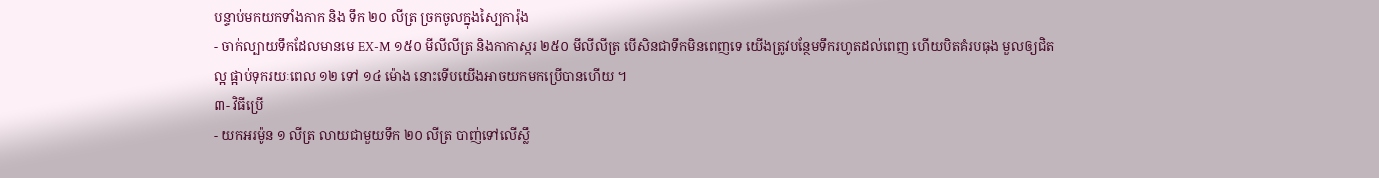បន្ទាប់មកយកទាំងកាក និង ទឹក ២០ លីត្រ ច្រកចូលក្នុងស្បៃការ៉ុង
- ចាក់ល្បាយទឹកដែលមានមេ EX-M ១៥០ មីលីលីត្រ និងកាកាស្ករ ២៥០ មីលីលីត្រ បើសិនជាទឹកមិនពេញទេ យើងត្រូវបន្ថែមទឹករហូតដល់ពេញ ហើយបិតគំរបធុង មួលឲ្យជិតល្អ ផ្អាប់ទុករយៈពេល ១២ ទៅ ១៤ ម៉ោង នោះទើបយើងអាចយកមកប្រើបានហើយ ។
៣- វិធីប្រើ
- យកអរម៉ូន ១ លីត្រ លាយជាមួយទឹក ២០ លីត្រ បាញ់ទៅលើស្លឹ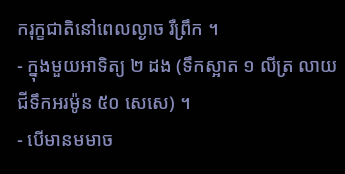ករុក្ខជាតិនៅពេលល្ងាច រឺព្រឹក ។
- ក្នុងមួយអាទិត្យ ២ ដង (ទឹកស្អាត ១ លីត្រ លាយជីទឹកអរម៉ូន ៥០ សេសេ) ។
- បើមានមមាច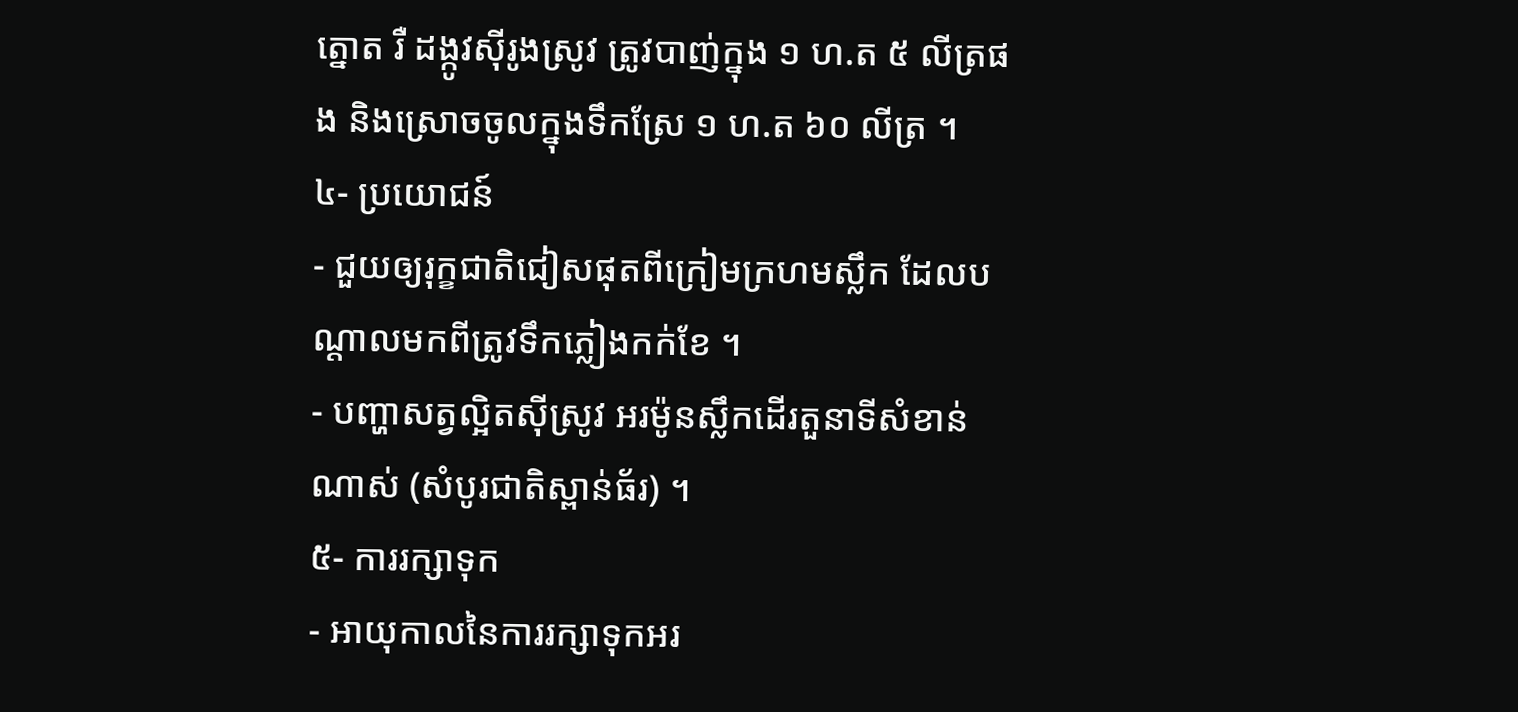ត្នោត រឺ ដង្កូវស៊ីរូងស្រូវ ត្រូវបាញ់ក្នុង ១ ហ.ត ៥ លីត្រផង និងស្រោចចូលក្នុងទឹកស្រែ ១ ហ.ត ៦០ លីត្រ ។
៤- ប្រយោជន៍
- ជួយឲ្យរុក្ខជាតិជៀសផុតពីក្រៀមក្រហមស្លឹក ដែលបណ្ដាលមកពីត្រូវទឹកភ្លៀងកក់ខែ ។
- បញ្ហាសត្វល្អិតស៊ីស្រូវ អរម៉ូនស្លឹកដើរតួនាទីសំខាន់ណាស់ (សំបូរជាតិស្ពាន់ធ័រ) ។
៥- ការរក្សាទុក
- អាយុកាលនៃការរក្សាទុកអរ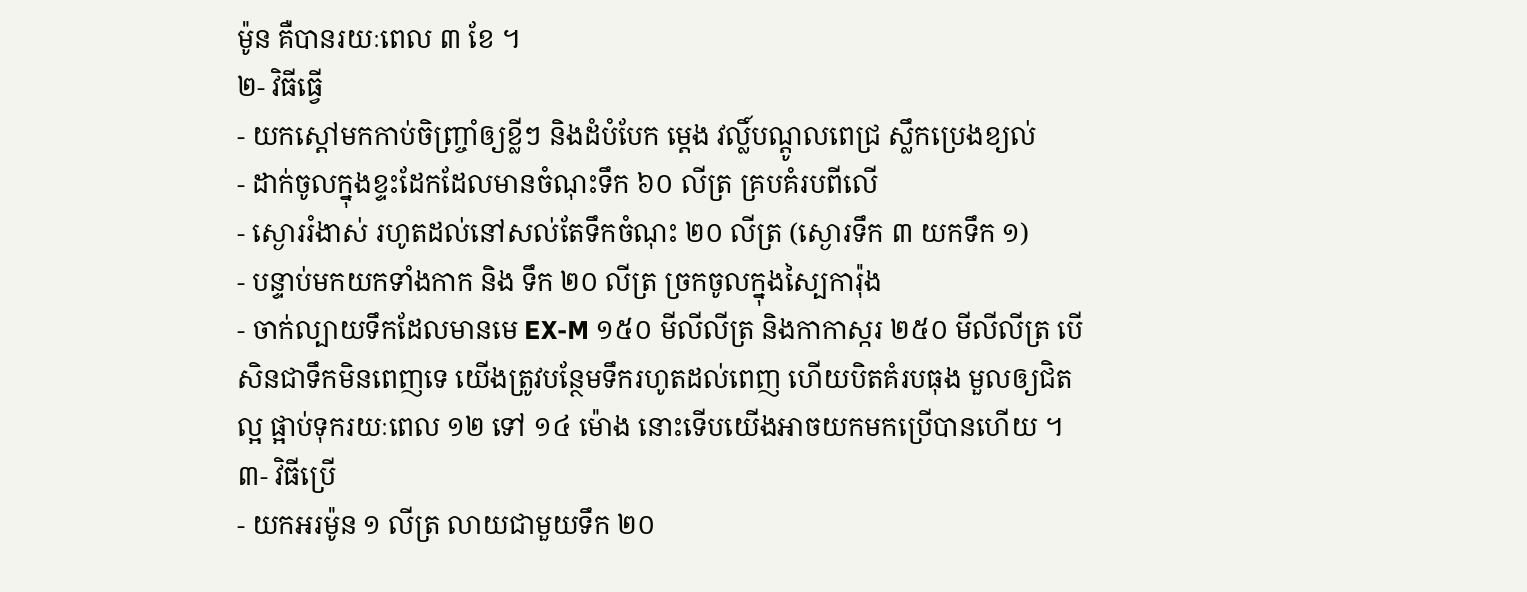ម៉ូន គឺបានរយៈពេល ៣ ខែ ។
២- វិធីធ្វើ
- យកស្ដៅមកកាប់ចិញ្ច្រាំឲ្យខ្លីៗ និងដំបំបែក ម្ដេង វល្លិ៍បណ្ដូលពេជ្រ ស្លឹកប្រេងខ្យល់
- ដាក់ចូលក្នុងខ្ទះដែកដែលមានចំណុះទឹក ៦០ លីត្រ គ្របគំរបពីលើ
- ស្ងោររំងាស់ រហូតដល់នៅសល់តែទឹកចំណុះ ២០ លីត្រ (ស្ងោរទឹក ៣ យកទឹក ១)
- បន្ទាប់មកយកទាំងកាក និង ទឹក ២០ លីត្រ ច្រកចូលក្នុងស្បៃការ៉ុង
- ចាក់ល្បាយទឹកដែលមានមេ EX-M ១៥០ មីលីលីត្រ និងកាកាស្ករ ២៥០ មីលីលីត្រ បើសិនជាទឹកមិនពេញទេ យើងត្រូវបន្ថែមទឹករហូតដល់ពេញ ហើយបិតគំរបធុង មួលឲ្យជិតល្អ ផ្អាប់ទុករយៈពេល ១២ ទៅ ១៤ ម៉ោង នោះទើបយើងអាចយកមកប្រើបានហើយ ។
៣- វិធីប្រើ
- យកអរម៉ូន ១ លីត្រ លាយជាមួយទឹក ២០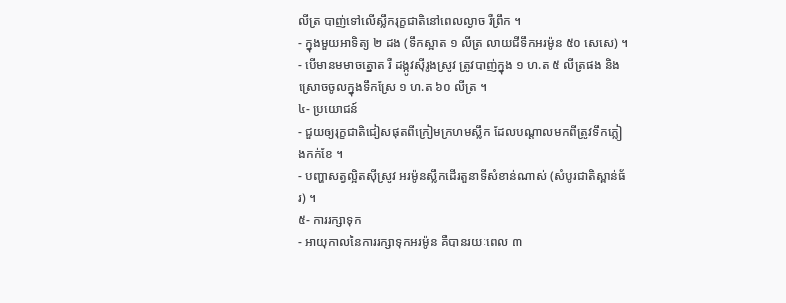លីត្រ បាញ់ទៅលើស្លឹករុក្ខជាតិនៅពេលល្ងាច រឺព្រឹក ។
- ក្នុងមួយអាទិត្យ ២ ដង (ទឹកស្អាត ១ លីត្រ លាយជីទឹកអរម៉ូន ៥០ សេសេ) ។
- បើមានមមាចត្នោត រឺ ដង្កូវស៊ីរូងស្រូវ ត្រូវបាញ់ក្នុង ១ ហ.ត ៥ លីត្រផង និងស្រោចចូលក្នុងទឹកស្រែ ១ ហ.ត ៦០ លីត្រ ។
៤- ប្រយោជន៍
- ជួយឲ្យរុក្ខជាតិជៀសផុតពីក្រៀមក្រហមស្លឹក ដែលបណ្ដាលមកពីត្រូវទឹកភ្លៀងកក់ខែ ។
- បញ្ហាសត្វល្អិតស៊ីស្រូវ អរម៉ូនស្លឹកដើរតួនាទីសំខាន់ណាស់ (សំបូរជាតិស្ពាន់ធ័រ) ។
៥- ការរក្សាទុក
- អាយុកាលនៃការរក្សាទុកអរម៉ូន គឺបានរយៈពេល ៣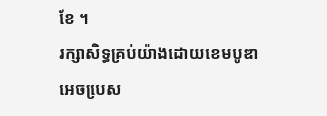ខែ ។
រក្សាសិទ្ធគ្រប់យ៉ាងដោយខេមបូឌាអេចបេ្រស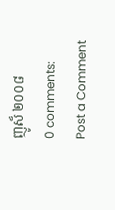ញូស៏ ២០០៨
0 comments:
Post a Comment